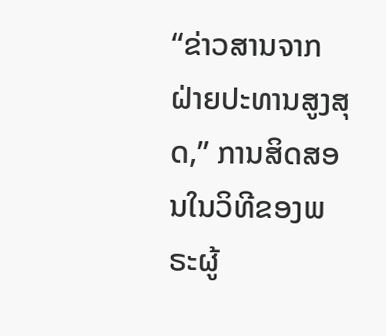“ຂ່າວສານຈາກຝ່າຍປະທານສູງສຸດ,” ການສິດສອນໃນວິທີຂອງພຣະຜູ້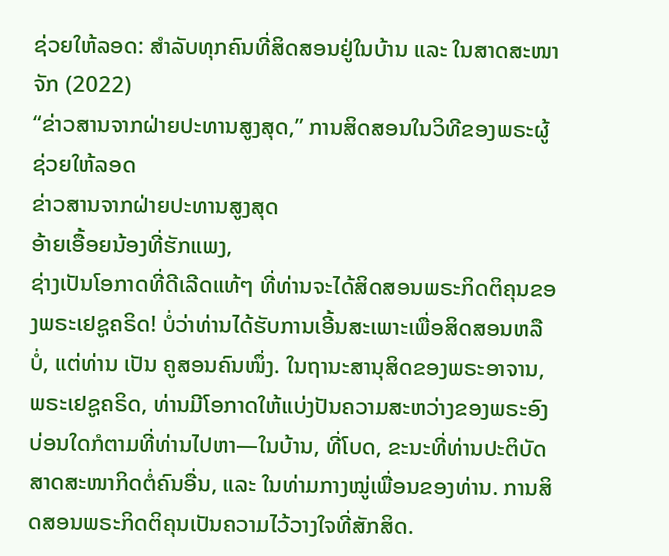ຊ່ວຍໃຫ້ລອດ: ສຳລັບທຸກຄົນທີ່ສິດສອນຢູ່ໃນບ້ານ ແລະ ໃນສາດສະໜາຈັກ (2022)
“ຂ່າວສານຈາກຝ່າຍປະທານສູງສຸດ,” ການສິດສອນໃນວິທີຂອງພຣະຜູ້ຊ່ວຍໃຫ້ລອດ
ຂ່າວສານຈາກຝ່າຍປະທານສູງສຸດ
ອ້າຍເອື້ອຍນ້ອງທີ່ຮັກແພງ,
ຊ່າງເປັນໂອກາດທີ່ດີເລີດແທ້ໆ ທີ່ທ່ານຈະໄດ້ສິດສອນພຣະກິດຕິຄຸນຂອງພຣະເຢຊູຄຣິດ! ບໍ່ວ່າທ່ານໄດ້ຮັບການເອີ້ນສະເພາະເພື່ອສິດສອນຫລືບໍ່, ແຕ່ທ່ານ ເປັນ ຄູສອນຄົນໜຶ່ງ. ໃນຖານະສານຸສິດຂອງພຣະອາຈານ, ພຣະເຢຊູຄຣິດ, ທ່ານມີໂອກາດໃຫ້ແບ່ງປັນຄວາມສະຫວ່າງຂອງພຣະອົງ ບ່ອນໃດກໍຕາມທີ່ທ່ານໄປຫາ—ໃນບ້ານ, ທີ່ໂບດ, ຂະນະທີ່ທ່ານປະຕິບັດສາດສະໜາກິດຕໍ່ຄົນອື່ນ, ແລະ ໃນທ່າມກາງໝູ່ເພື່ອນຂອງທ່ານ. ການສິດສອນພຣະກິດຕິຄຸນເປັນຄວາມໄວ້ວາງໃຈທີ່ສັກສິດ.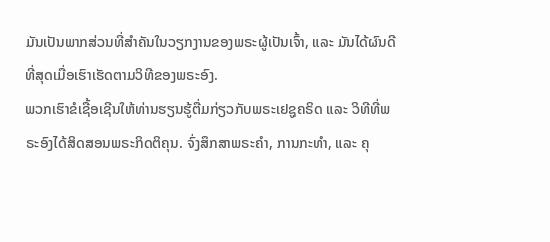ມັນເປັນພາກສ່ວນທີ່ສຳຄັນໃນວຽກງານຂອງພຣະຜູ້ເປັນເຈົ້າ, ແລະ ມັນໄດ້ຜົນດີທີ່ສຸດເມື່ອເຮົາເຮັດຕາມວິທີຂອງພຣະອົງ.
ພວກເຮົາຂໍເຊື້ອເຊີນໃຫ້ທ່ານຮຽນຮູ້ຕື່ມກ່ຽວກັບພຣະເຢຊູຄຣິດ ແລະ ວິທີທີ່ພຣະອົງໄດ້ສິດສອນພຣະກິດຕິຄຸນ. ຈົ່ງສຶກສາພຣະຄຳ, ການກະທຳ, ແລະ ຄຸ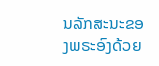ນລັກສະນະຂອງພຣະອົງດ້ວຍ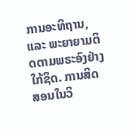ການອະທິຖານ, ແລະ ພະຍາຍາມຕິດຕາມພຣະອົງຢ່າງໃກ້ຊິດ. ການສິດສອນໃນວິ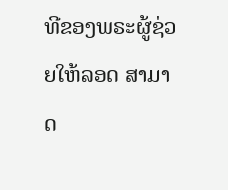ທີຂອງພຣະຜູ້ຊ່ວຍໃຫ້ລອດ ສາມາດ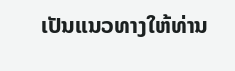ເປັນແນວທາງໃຫ້ທ່ານ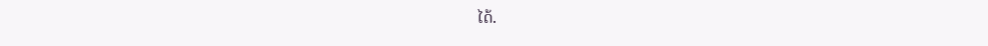ໄດ້.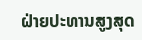ຝ່າຍປະທານສູງສຸດ